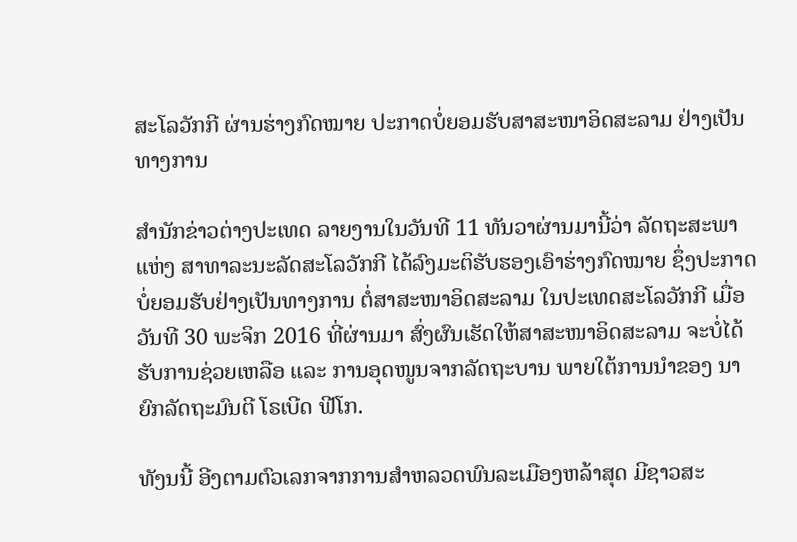ສະໂລວັກກີ ຜ່ານຮ່າງກົດໝາຍ ປະກາດບໍ່ຍອມຮັບສາສະໜາອິດສະລາມ ຢ່າງເປັນທາງການ

ສຳນັກຂ່າວຕ່າງປະເທດ ລາຍງານໃນວັນທີ 11 ທັນວາຜ່ານມານີ້ວ່າ ລັດຖະສະພາ ແຫ່ງ ສາທາລະນະລັດສະໂລວັກກີ ໄດ້ລົງມະຕິຮັບຮອງເອົາຮ່າງກົດໝາຍ ຊຶ່ງປະກາດບໍ່ຍອມຮັບຢ່າງເປັນທາງການ ຕໍ່ສາສະໜາອິດສະລາມ ໃນປະເທດສະໂລວັກກີ ເມື່ອວັນທີ 30 ພະຈິກ 2016 ທີ່ຜ່ານມາ ສົ່ງຜົນເຮັດໃຫ້ສາສະໜາອິດສະລາມ ຈະບໍ່ໄດ້ຮັບການຊ່ວຍເຫລືອ ແລະ ການອຸດໜູນຈາກລັດຖະບານ ພາຍໃຕ້ການນຳຂອງ ນາຍົກລັດຖະມົນຕີ ໂຣເບີດ ຟີໂກ.

ທັງນນີ້ ອີງຕາມຕົວເລກຈາກການສຳຫລວດພົນລະເມືອງຫລ້າສຸດ ມີຊາວສະ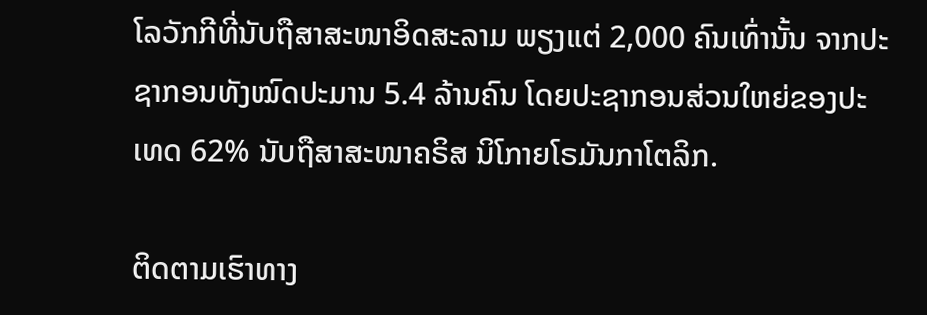ໂລວັກກີທີ່ນັບຖືສາສະໜາອິດສະລາມ ພຽງແຕ່ 2,000 ຄົນເທົ່ານັ້ນ ຈາກປະຊາກອນທັງໝົດປະມານ 5.4 ລ້ານຄົນ ໂດຍປະຊາກອນສ່ວນໃຫຍ່ຂອງປະເທດ 62% ນັບຖືສາສະໜາຄຣິສ ນິໂກາຍໂຣມັນກາໂຕລິກ.

ຕິດຕາມເຮົາທາງ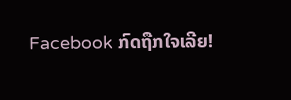Facebook ກົດຖືກໃຈເລີຍ!